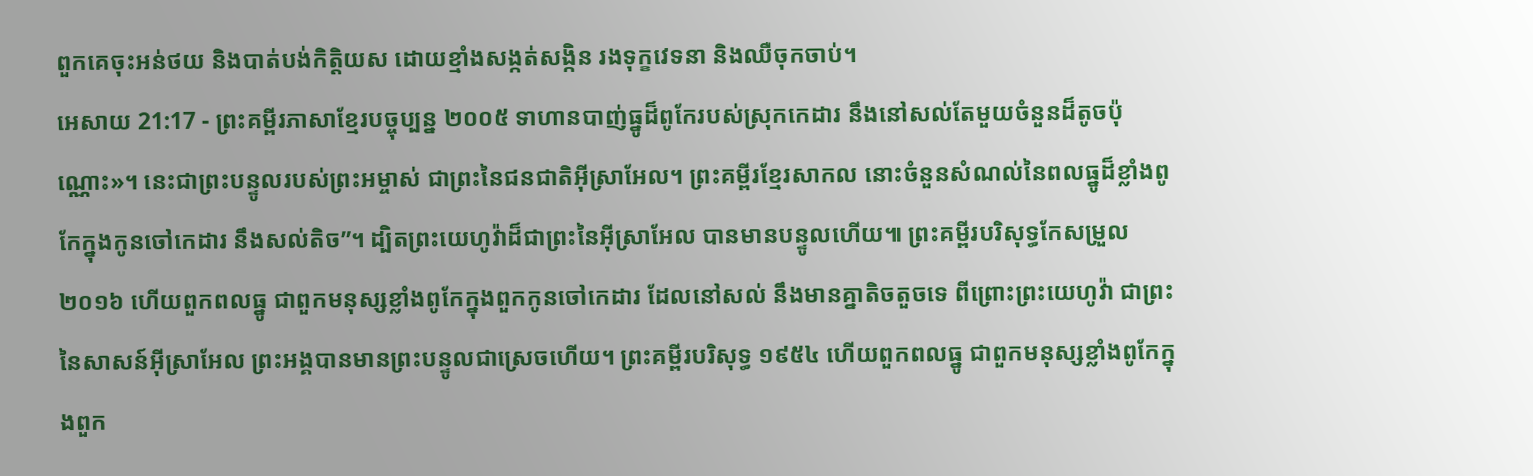ពួកគេចុះអន់ថយ និងបាត់បង់កិត្តិយស ដោយខ្មាំងសង្កត់សង្កិន រងទុក្ខវេទនា និងឈឺចុកចាប់។
អេសាយ 21:17 - ព្រះគម្ពីរភាសាខ្មែរបច្ចុប្បន្ន ២០០៥ ទាហានបាញ់ធ្នូដ៏ពូកែរបស់ស្រុកកេដារ នឹងនៅសល់តែមួយចំនួនដ៏តូចប៉ុណ្ណោះ»។ នេះជាព្រះបន្ទូលរបស់ព្រះអម្ចាស់ ជាព្រះនៃជនជាតិអ៊ីស្រាអែល។ ព្រះគម្ពីរខ្មែរសាកល នោះចំនួនសំណល់នៃពលធ្នូដ៏ខ្លាំងពូកែក្នុងកូនចៅកេដារ នឹងសល់តិច”។ ដ្បិតព្រះយេហូវ៉ាដ៏ជាព្រះនៃអ៊ីស្រាអែល បានមានបន្ទូលហើយ៕ ព្រះគម្ពីរបរិសុទ្ធកែសម្រួល ២០១៦ ហើយពួកពលធ្នូ ជាពួកមនុស្សខ្លាំងពូកែក្នុងពួកកូនចៅកេដារ ដែលនៅសល់ នឹងមានគ្នាតិចតួចទេ ពីព្រោះព្រះយេហូវ៉ា ជាព្រះនៃសាសន៍អ៊ីស្រាអែល ព្រះអង្គបានមានព្រះបន្ទូលជាស្រេចហើយ។ ព្រះគម្ពីរបរិសុទ្ធ ១៩៥៤ ហើយពួកពលធ្នូ ជាពួកមនុស្សខ្លាំងពូកែក្នុងពួក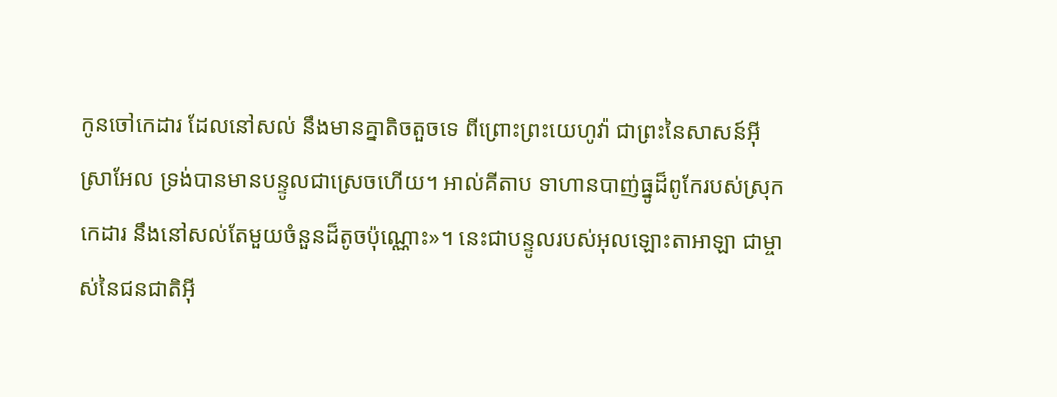កូនចៅកេដារ ដែលនៅសល់ នឹងមានគ្នាតិចតួចទេ ពីព្រោះព្រះយេហូវ៉ា ជាព្រះនៃសាសន៍អ៊ីស្រាអែល ទ្រង់បានមានបន្ទូលជាស្រេចហើយ។ អាល់គីតាប ទាហានបាញ់ធ្នូដ៏ពូកែរបស់ស្រុកកេដារ នឹងនៅសល់តែមួយចំនួនដ៏តូចប៉ុណ្ណោះ»។ នេះជាបន្ទូលរបស់អុលឡោះតាអាឡា ជាម្ចាស់នៃជនជាតិអ៊ី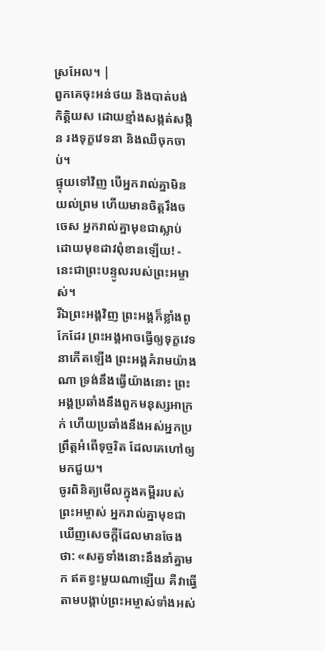ស្រអែល។ |
ពួកគេចុះអន់ថយ និងបាត់បង់កិត្តិយស ដោយខ្មាំងសង្កត់សង្កិន រងទុក្ខវេទនា និងឈឺចុកចាប់។
ផ្ទុយទៅវិញ បើអ្នករាល់គ្នាមិនយល់ព្រម ហើយមានចិត្តរឹងចចេស អ្នករាល់គ្នាមុខជាស្លាប់ដោយមុខដាវពុំខានឡើយ! - នេះជាព្រះបន្ទូលរបស់ព្រះអម្ចាស់។
រីឯព្រះអង្គវិញ ព្រះអង្គក៏ខ្លាំងពូកែដែរ ព្រះអង្គអាចធ្វើឲ្យទុក្ខវេទនាកើតឡើង ព្រះអង្គគំរាមយ៉ាងណា ទ្រង់នឹងធ្វើយ៉ាងនោះ ព្រះអង្គប្រឆាំងនឹងពួកមនុស្សអាក្រក់ ហើយប្រឆាំងនឹងអស់អ្នកប្រព្រឹត្តអំពើទុច្ចរិត ដែលគេហៅឲ្យមកជួយ។
ចូរពិនិត្យមើលក្នុងគម្ពីររបស់ព្រះអម្ចាស់ អ្នករាល់គ្នាមុខជាឃើញសេចក្ដីដែលមានចែង ថា: «សត្វទាំងនោះនឹងនាំគ្នាមក ឥតខ្វះមួយណាឡើយ គឺវាធ្វើតាមបង្គាប់ព្រះអម្ចាស់ទាំងអស់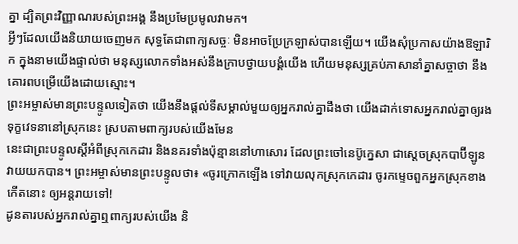គ្នា ដ្បិតព្រះវិញ្ញាណរបស់ព្រះអង្គ នឹងប្រមែប្រមូលវាមក។
អ្វីៗដែលយើងនិយាយចេញមក សុទ្ធតែជាពាក្យសច្ចៈ មិនអាចប្រែក្រឡាស់បានឡើយ។ យើងសុំប្រកាសយ៉ាងឱឡារិក ក្នុងនាមយើងផ្ទាល់ថា មនុស្សលោកទាំងអស់នឹងក្រាបថ្វាយបង្គំយើង ហើយមនុស្សគ្រប់ភាសានាំគ្នាសច្ចាថា នឹងគោរពបម្រើយើងដោយស្មោះ។
ព្រះអម្ចាស់មានព្រះបន្ទូលទៀតថា យើងនឹងផ្ដល់ទីសម្គាល់មួយឲ្យអ្នករាល់គ្នាដឹងថា យើងដាក់ទោសអ្នករាល់គ្នាឲ្យរងទុក្ខវេទនានៅស្រុកនេះ ស្របតាមពាក្យរបស់យើងមែន
នេះជាព្រះបន្ទូលស្ដីអំពីស្រុកកេដារ និងនគរទាំងប៉ុន្មាននៅហាសោរ ដែលព្រះចៅនេប៊ូក្នេសា ជាស្ដេចស្រុកបាប៊ីឡូន វាយយកបាន។ ព្រះអម្ចាស់មានព្រះបន្ទូលថា៖ «ចូរក្រោកឡើង ទៅវាយលុកស្រុកកេដារ ចូរកម្ទេចពួកអ្នកស្រុកខាងកើតនោះ ឲ្យអន្តរាយទៅ!
ដូនតារបស់អ្នករាល់គ្នាឮពាក្យរបស់យើង និ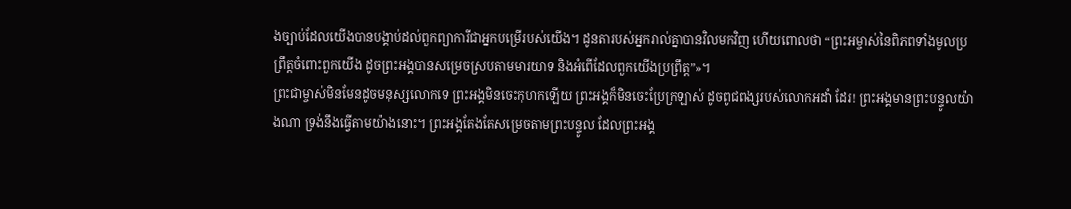ងច្បាប់ដែលយើងបានបង្គាប់ដល់ពួកព្យាការីជាអ្នកបម្រើរបស់យើង។ ដូនតារបស់អ្នករាល់គ្នាបានវិលមកវិញ ហើយពោលថា “ព្រះអម្ចាស់នៃពិភពទាំងមូលប្រព្រឹត្តចំពោះពួកយើង ដូចព្រះអង្គបានសម្រេចស្របតាមមារយាទ និងអំពើដែលពួកយើងប្រព្រឹត្ត”»។
ព្រះជាម្ចាស់មិនមែនដូចមនុស្សលោកទេ ព្រះអង្គមិនចេះកុហកឡើយ ព្រះអង្គក៏មិនចេះប្រែក្រឡាស់ ដូចពូជពង្សរបស់លោកអដាំ ដែរ! ព្រះអង្គមានព្រះបន្ទូលយ៉ាងណា ទ្រង់នឹងធ្វើតាមយ៉ាងនោះ។ ព្រះអង្គតែងតែសម្រេចតាមព្រះបន្ទូល ដែលព្រះអង្គ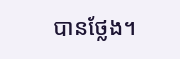បានថ្លែង។